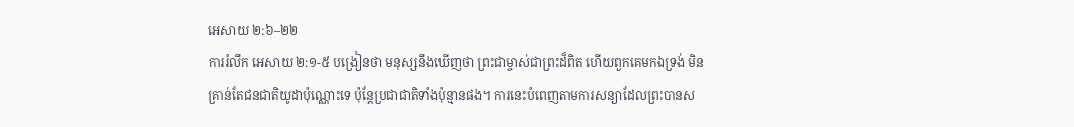អេសាយ ២:៦–២២
ការរំលឹក អេសាយ ២:១-៥ បង្រៀនថា មនុស្សនឹងឃើញថា ព្រះជាម្ចាស់ជាព្រះដ៏ពិត ហើយពួកគេមកឯទ្រង់ មិនគ្រាន់តែជនជាតិយូដាប៉ុណ្ណោះទេ ប៉ុន្តែប្រជាជាតិទាំងប៉ុន្មានផង។ ការនេះបំពេញតាមការសន្យាដែលព្រះបានស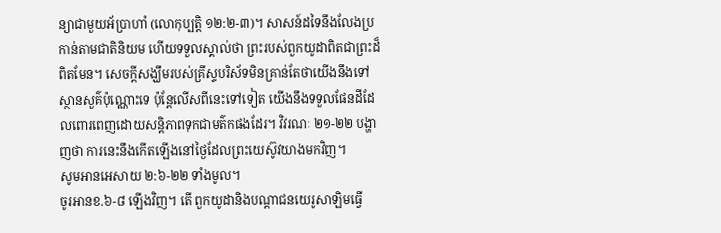ន្យាជាមួយអ័ប្រាហាំ (លោកុប្បត្ដិ ១២:២-៣)។ សាសន៍ដទៃនឹងលែងប្រកាន់តាមជាតិនិយម ហើយទទួលស្គាល់ថា ព្រះរបស់ពួកយូដាពិតជាព្រះដ៏ពិតមែន។ សេចក្ដីសង្ឃឹមរបស់គ្រីស្ទបរិស័ទមិនគ្រាន់តែថាយើងនឹងទៅស្ថានសួគ៌ប៉ុណ្ណោះទេ ប៉ុន្តែលើសពីនេះទៅទៀត យើងនឹងទទួលផែនដីដែលពោរពេញដោយសន្តិភាពទុកជាមត៌កផងដែរ។ វិវរណៈ ២១-២២ បង្ហាញថា ការនេះនឹងកើតឡើងនៅថ្ងៃដែលព្រះយេស៊ូវយាងមកវិញ។
សូមអានអេសាយ ២:៦-២២ ទាំងមូល។
ចូរអានខ.៦-៨ ឡើងវិញ។ តើ ពួកយូដានិងបណ្តាជនយេរូសាឡិមធ្វើ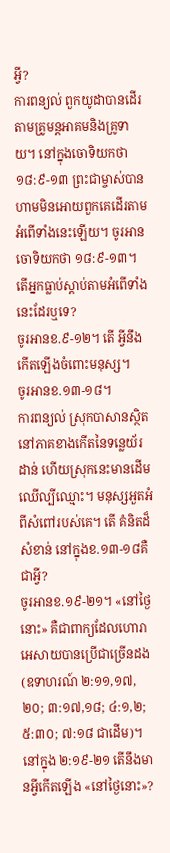អ្វី?
ការពន្យល់ ពួកយូដាបានដើរតាមគ្រូមន្តអាគមនិងគ្រូទាយ។ នៅក្នុងចោទិយកថា ១៨:៩-១៣ ព្រះជាម្ចាស់បានហាមមិនអោយពួកគេដើរតាមអំពើទាំងនេះឡើយ។ ចូរអានចោទិយកថា ១៨:៩-១៣។ តើអ្នកធ្លាប់ស្ដាប់តាមអំពើទាំងនេះដែរឬទេ?
ចូរអានខ.៩-១២។ តើ អ្វីនឹងកើតឡើងចំពោះមនុស្ស។
ចូរអានខ.១៣-១៨។
ការពន្យល់ ស្រុកបាសានស្ថិតនៅភាគខាងកើតនៃទន្លេយ័រដាន់ ហើយស្រុកនេះមានដើមឈើល្បីឈ្មោះ។ មនុស្សអួតអំពីសំពៅរបស់គេ។ តើ គំនិតដ៏សំខាន់ នៅក្នុងខ.១៣-១៨គឺ ជាអ្វី?
ចូរអានខ.១៩-២១។ «នៅថ្ងៃនោះ» គឺជាពាក្យដែលហោរាអេសាយបានប្រើជាច្រើនដង (ឧទាហរណ៍ ២:១១,១៧,២០; ៣:១៧,១៨; ៤:១,២; ៥:៣០; ៧:១៨ ជាដើម)។ នៅក្នុង ២:១៩-២១ តើនឹងមានអ្វីកើតឡើង «នៅថ្ងៃនោះ»?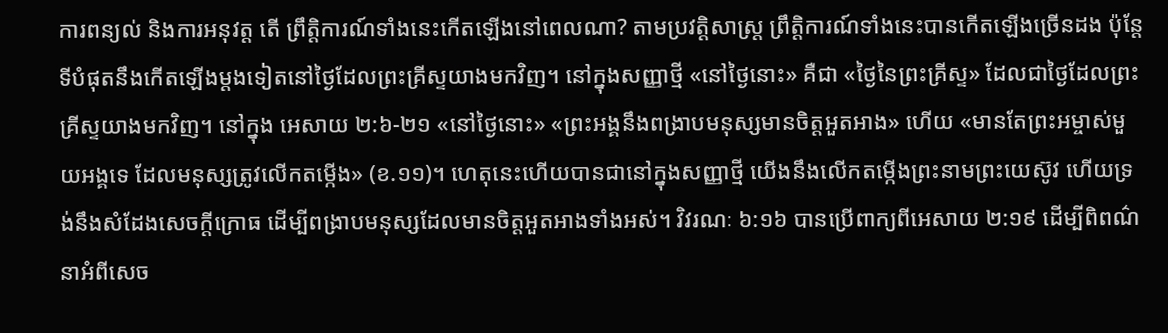ការពន្យល់ និងការអនុវត្ត តើ ព្រឹត្តិការណ៍ទាំងនេះកើតឡើងនៅពេលណា? តាមប្រវត្តិសាស្ត្រ ព្រឹត្តិការណ៍ទាំងនេះបានកើតឡើងច្រើនដង ប៉ុន្តែទីបំផុតនឹងកើតឡើងម្តងទៀតនៅថ្ងៃដែលព្រះគ្រីស្ទយាងមកវិញ។ នៅក្នុងសញ្ញាថ្មី «នៅថ្ងៃនោះ» គឺជា «ថ្ងៃនៃព្រះគ្រីស្ទ» ដែលជាថ្ងៃដែលព្រះគ្រីស្ទយាងមកវិញ។ នៅក្នុង អេសាយ ២:៦-២១ «នៅថ្ងៃនោះ» «ព្រះអង្គនឹងពង្រាបមនុស្សមានចិត្តអួតអាង» ហើយ «មានតែព្រះអម្ចាស់មួយអង្គទេ ដែលមនុស្សត្រូវលើកតម្កើង» (ខ.១១)។ ហេតុនេះហើយបានជានៅក្នុងសញ្ញាថ្មី យើងនឹងលើកតម្កើងព្រះនាមព្រះយេស៊ូវ ហើយទ្រង់នឹងសំដែងសេចក្ដីក្រោធ ដើម្បីពង្រាបមនុស្សដែលមានចិត្តអួតអាងទាំងអស់។ វិវរណៈ ៦:១៦ បានប្រើពាក្យពីអេសាយ ២:១៩ ដើម្បីពិពណ៌នាអំពីសេច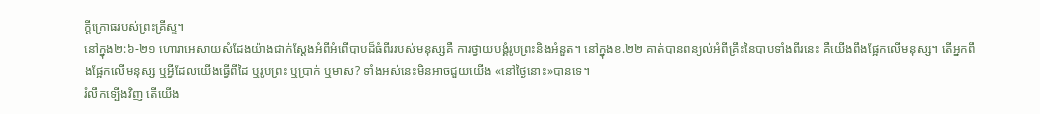ក្ដីក្រោធរបស់ព្រះគ្រីស្ទ។
នៅក្នុង២:៦-២១ ហោរាអេសាយសំដែងយ៉ាងជាក់ស្ដែងអំពីអំពើបាបដ៏ធំពីររបស់មនុស្សគឺ ការថ្វាយបង្គំរូបព្រះនិងអំនួត។ នៅក្នុងខ.២២ គាត់បានពន្យល់អំពីគ្រឹះនៃបាបទាំងពីរនេះ គឺយើងពឹងផ្អែកលើមនុស្ស។ តើអ្នកពឹងផ្អែកលើមនុស្ស ឬអ្វីដែលយើងធ្វើពីដៃ ឬរូបព្រះ ឬប្រាក់ ឬមាស? ទាំងអស់នេះមិនអាចជួយយើង «នៅថ្ងៃនោះ»បានទេ។
រំលឹកទ្បើងវិញ តើយើង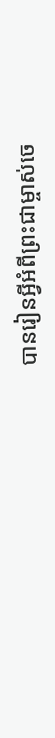បានរៀនអ្វីអំពីព្រះជាម្ចាស់ចេ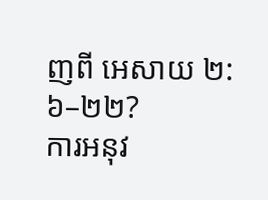ញពី អេសាយ ២:៦–២២?
ការអនុវ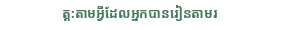ត្ត:តាមអ្វីដែលអ្នកបានរៀនតាមរ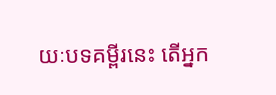យៈបទគម្ពីរនេះ តើអ្នក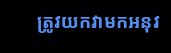ត្រូវយកវាមកអនុវ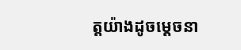ត្តយ៉ាងដូចម្តេចនា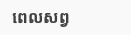ពេលសព្វ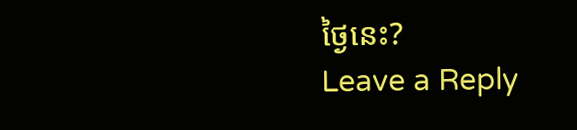ថ្ងៃនេះ?
Leave a Reply